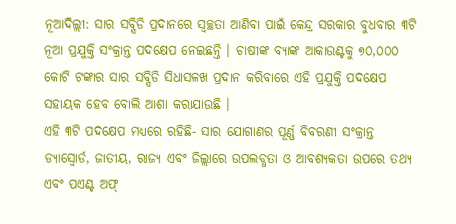ନୂଆଦିଲ୍ଲୀ: ସାର ସବ୍ସିଡି ପ୍ରଦାନରେ ସ୍ୱଚ୍ଛତା ଆଣିବା ପାଇଁ କେନ୍ଦ୍ର ସରକାର ବୁଧବାର ୩ଟି ନୂଆ ପ୍ରଯୁକ୍ତି ସଂକ୍ରାନ୍ତ ପଦକ୍ଷେପ ନେଇଛନ୍ତି । ଚାଷୀଙ୍କ ବ୍ୟାଙ୍କ ଆକାଉଣ୍ଟକୁ ୭୦,୦୦୦ କୋଟି ଟଙ୍କାର ସାର ସବ୍ସିଡି ସିଧାସଳଖ ପ୍ରଦାନ କରିବାରେ ଏହି ପ୍ରଯୁକ୍ତି ପଦକ୍ଷେପ ସହାୟକ ହେବ ବୋଲି ଆଶା କରାଯାଉଛି ।
ଏହି ୩ଟି ପଦକ୍ଷେପ ମଧ୍ୟରେ ରହିଛି- ସାର ଯୋଗାଣର ପୂର୍ଣ୍ଣ ବିବରଣୀ ସଂକ୍ରାନ୍ତ ଡ୍ୟାସ୍ବୋର୍ଡ, ଜାତୀୟ, ରାଜ୍ୟ ଏବଂ ଜିଲ୍ଲାରେ ଉପଲବ୍ଧତା ଓ ଆବଶ୍ୟକତା ଉପରେ ତଥ୍ୟ ଏବଂ ପଏଣ୍ଟ ଅଫ୍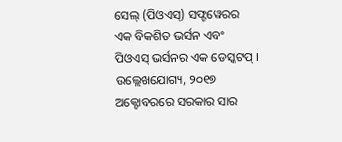ସେଲ୍ (ପିଓଏସ୍) ସଫ୍ଟୱେରର ଏକ ବିକଶିତ ଭର୍ସନ ଏବଂ ପିଓଏସ୍ ଭର୍ସନର ଏକ ଡେସ୍କଟପ୍ । ଉଲ୍ଲେଖଯୋଗ୍ୟ, ୨୦୧୭ ଅକ୍ଟୋବରରେ ସରକାର ସାର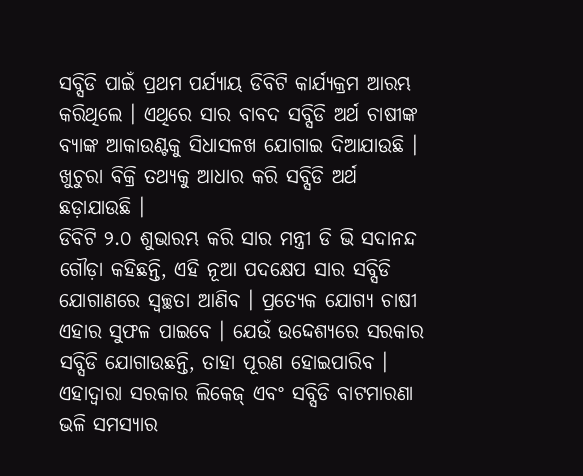ସବ୍ସିଡି ପାଇଁ ପ୍ରଥମ ପର୍ଯ୍ୟାୟ ଡିବିଟି କାର୍ଯ୍ୟକ୍ରମ ଆରମ୍ଭ କରିଥିଲେ । ଏଥିରେ ସାର ବାବଦ ସବ୍ସିଡି ଅର୍ଥ ଚାଷୀଙ୍କ ବ୍ୟାଙ୍କ ଆକାଉଣ୍ଟକୁ ସିଧାସଳଖ ଯୋଗାଇ ଦିଆଯାଉଛି । ଖୁଚୁରା ବିକ୍ରି ତଥ୍ୟକୁ ଆଧାର କରି ସବ୍ସିଡି ଅର୍ଥ ଛଡ଼ାଯାଉଛି ।
ଡିବିଟି ୨.୦ ଶୁଭାରମ୍ଭ କରି ସାର ମନ୍ତ୍ରୀ ଡି ଭି ସଦାନନ୍ଦ ଗୌଡ଼ା କହିଛନ୍ତି, ଏହି ନୂଆ ପଦକ୍ଷେପ ସାର ସବ୍ସିଡି ଯୋଗାଣରେ ସ୍ୱଚ୍ଛତା ଆଣିବ । ପ୍ରତ୍ୟେକ ଯୋଗ୍ୟ ଚାଷୀ ଏହାର ସୁଫଳ ପାଇବେ । ଯେଉଁ ଉଦ୍ଦେଶ୍ୟରେ ସରକାର ସବ୍ସିଡି ଯୋଗାଉଛନ୍ତି, ତାହା ପୂରଣ ହୋଇପାରିବ । ଏହାଦ୍ୱାରା ସରକାର ଲିକେଜ୍ ଏବଂ ସବ୍ସିଡି ବାଟମାରଣା ଭଳି ସମସ୍ୟାର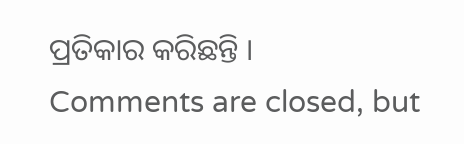ପ୍ରତିକାର କରିଛନ୍ତି ।
Comments are closed, but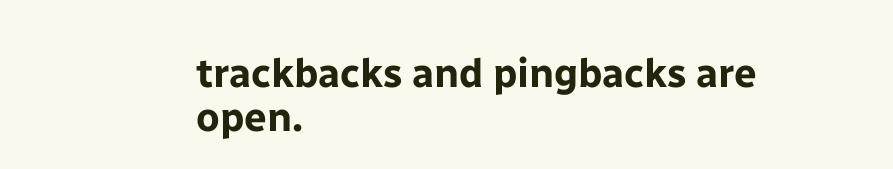trackbacks and pingbacks are open.